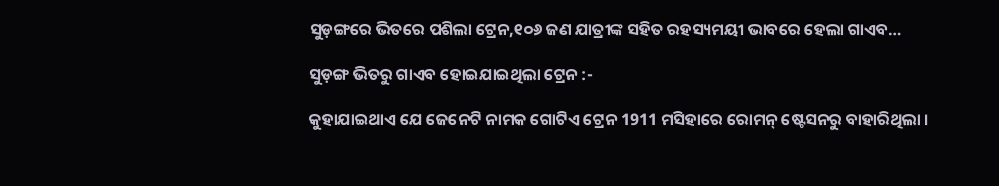ସୁଡ଼ଙ୍ଗରେ ଭିତରେ ପଶିଲା ଟ୍ରେନ,୧୦୬ ଜଣ ଯାତ୍ରୀଙ୍କ ସହିତ ରହସ୍ୟମୟୀ ଭାବରେ ହେଲା ଗାଏବ…

ସୁଡ଼ଙ୍ଗ ଭିତରୁ ଗାଏବ ହୋଇଯାଇଥିଲା ଟ୍ରେନ :-

କୁହାଯାଇଥାଏ ଯେ ଜେନେଟି ନାମକ ଗୋଟିଏ ଟ୍ରେନ 1911 ମସିହାରେ ରୋମନ୍ ଷ୍ଟେସନରୁ ବାହାରିଥିଲା ।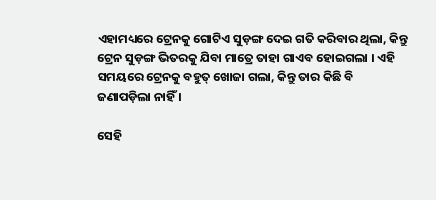ଏହାମଧ୍ୟରେ ଟ୍ରେନକୁ ଗୋଟିଏ ସୁଡ଼ଙ୍ଗ ଦେଇ ଗତି କରିବାର ଥିଲା, କିନ୍ତୁ ଟ୍ରେନ ସୁଡ଼ଙ୍ଗ ଭିତରକୁ ଯିବା ମାତ୍ରେ ତାହା ଗାଏବ ହୋଇଗଲା । ଏହି ସମୟରେ ଟ୍ରେନକୁ ବହୁତ୍ ଖୋଜା ଗଲା, କିନ୍ତୁ ତାର କିଛି ବି ଜଣାପଡ଼ିଲା ନାହିଁ ।

ସେହି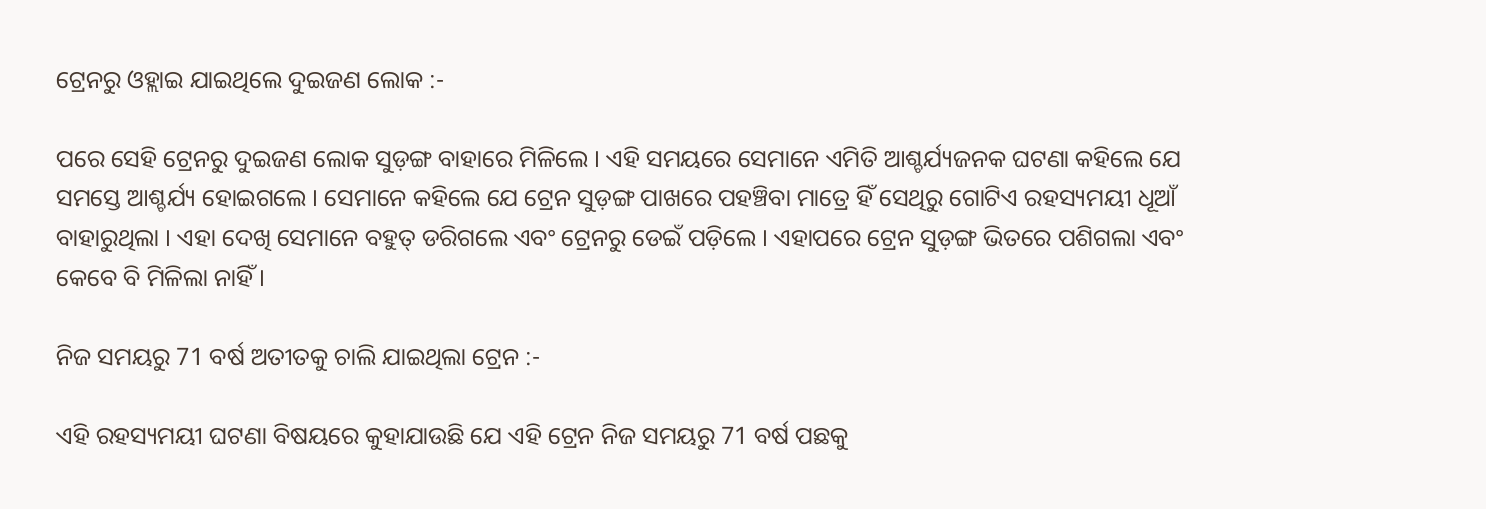ଟ୍ରେନରୁ ଓହ୍ଲାଇ ଯାଇଥିଲେ ଦୁଇଜଣ ଲୋକ :-

ପରେ ସେହି ଟ୍ରେନରୁ ଦୁଇଜଣ ଲୋକ ସୁଡ଼ଙ୍ଗ ବାହାରେ ମିଳିଲେ । ଏହି ସମୟରେ ସେମାନେ ଏମିତି ଆଶ୍ଚର୍ଯ୍ୟଜନକ ଘଟଣା କହିଲେ ଯେ ସମସ୍ତେ ଆଶ୍ଚର୍ଯ୍ୟ ହୋଇଗଲେ । ସେମାନେ କହିଲେ ଯେ ଟ୍ରେନ ସୁଡ଼ଙ୍ଗ ପାଖରେ ପହଞ୍ଚିବା ମାତ୍ରେ ହିଁ ସେଥିରୁ ଗୋଟିଏ ରହସ୍ୟମୟୀ ଧୂଆଁ ବାହାରୁଥିଲା । ଏହା ଦେଖି ସେମାନେ ବହୁତ୍ ଡରିଗଲେ ଏବଂ ଟ୍ରେନରୁ ଡେଇଁ ପଡ଼ିଲେ । ଏହାପରେ ଟ୍ରେନ ସୁଡ଼ଙ୍ଗ ଭିତରେ ପଶିଗଲା ଏବଂ କେବେ ବି ମିଳିଲା ନାହିଁ ।

ନିଜ ସମୟରୁ 71 ବର୍ଷ ଅତୀତକୁ ଚାଲି ଯାଇଥିଲା ଟ୍ରେନ :-

ଏହି ରହସ୍ୟମୟୀ ଘଟଣା ବିଷୟରେ କୁହାଯାଉଛି ଯେ ଏହି ଟ୍ରେନ ନିଜ ସମୟରୁ 71 ବର୍ଷ ପଛକୁ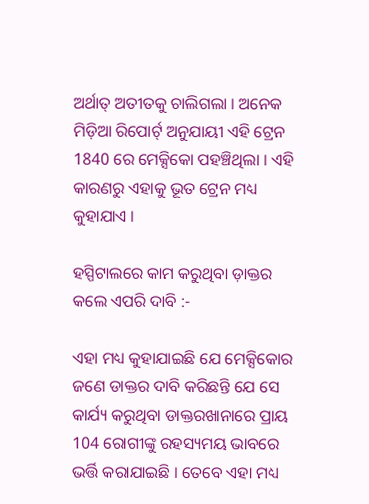ଅର୍ଥାତ୍ ଅତୀତକୁ ଚାଲିଗଲା । ଅନେକ ମିଡ଼ିଆ ରିପୋର୍ଟ୍ ଅନୁଯାୟୀ ଏହି ଟ୍ରେନ 1840 ରେ ମେକ୍ସିକୋ ପହଞ୍ଚିଥିଲା । ଏହି କାରଣରୁ ଏହାକୁ ଭୂତ ଟ୍ରେନ ମଧ୍ୟ କୁହାଯାଏ ।

ହସ୍ପିଟାଲରେ କାମ କରୁଥିବା ଡ଼ାକ୍ତର କଲେ ଏପରି ଦାବି :-

ଏହା ମଧ୍ୟ କୁହାଯାଇଛି ଯେ ମେକ୍ସିକୋର ଜଣେ ଡାକ୍ତର ଦାବି କରିଛନ୍ତି ଯେ ସେ କାର୍ଯ୍ୟ କରୁଥିବା ଡାକ୍ତରଖାନାରେ ପ୍ରାୟ 104 ରୋଗୀଙ୍କୁ ରହସ୍ୟମୟ ଭାବରେ ଭର୍ତ୍ତି କରାଯାଇଛି । ତେବେ ଏହା ମଧ୍ୟ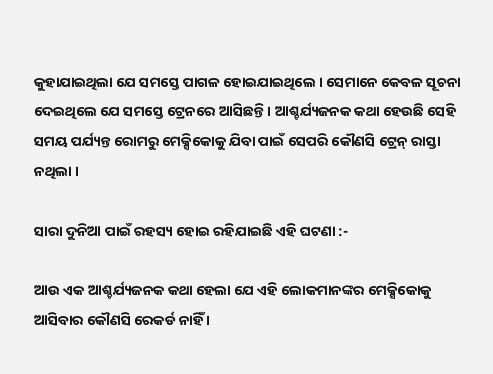କୁହାଯାଇଥିଲା ଯେ ସମସ୍ତେ ପାଗଳ ହୋଇଯାଇଥିଲେ । ସେମାନେ କେବଳ ସୂଚନା ଦେଇଥିଲେ ଯେ ସମସ୍ତେ ଟ୍ରେନରେ ଆସିଛନ୍ତି । ଆଶ୍ଚର୍ଯ୍ୟଜନକ କଥା ହେଉଛି ସେହି ସମୟ ପର୍ଯ୍ୟନ୍ତ ରୋମରୁ ମେକ୍ସିକୋକୁ ଯିବା ପାଇଁ ସେପରି କୌଣସି ଟ୍ରେନ୍ ରାସ୍ତା ନଥିଲା ।

ସାରା ଦୁନିଆ ପାଇଁ ରହସ୍ୟ ହୋଇ ରହିଯାଇଛି ଏହି ଘଟଣା :-

ଆଉ ଏକ ଆଶ୍ଚର୍ଯ୍ୟଜନକ କଥା ହେଲା ଯେ ଏହି ଲୋକମାନଙ୍କର ମେକ୍ସିକୋକୁ ଆସିବାର କୌଣସି ରେକର୍ଡ ନାହିଁ ।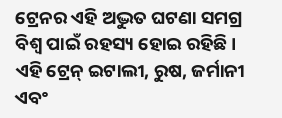ଟ୍ରେନର ଏହି ଅଦ୍ଭୁତ ଘଟଣା ସମଗ୍ର ବିଶ୍ୱ ପାଇଁ ରହସ୍ୟ ହୋଇ ରହିଛି । ଏହି ଟ୍ରେନ୍ ଇଟାଲୀ, ରୁଷ, ଜର୍ମାନୀ ଏବଂ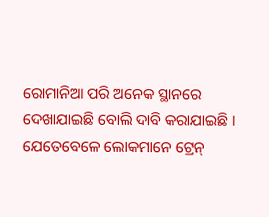ରୋମାନିଆ ପରି ଅନେକ ସ୍ଥାନରେ ଦେଖାଯାଇଛି ବୋଲି ଦାବି କରାଯାଇଛି । ଯେତେବେଳେ ଲୋକମାନେ ଟ୍ରେନ୍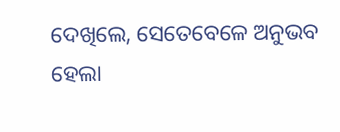ଦେଖିଲେ, ସେତେବେଳେ ଅନୁଭବ ହେଲା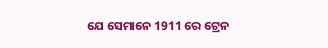ଯେ ସେମାନେ 1911 ରେ ଟ୍ରେନ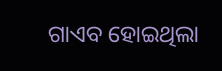ଗାଏବ ହୋଇଥିଲା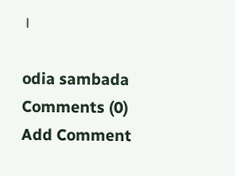।

odia sambada
Comments (0)
Add Comment